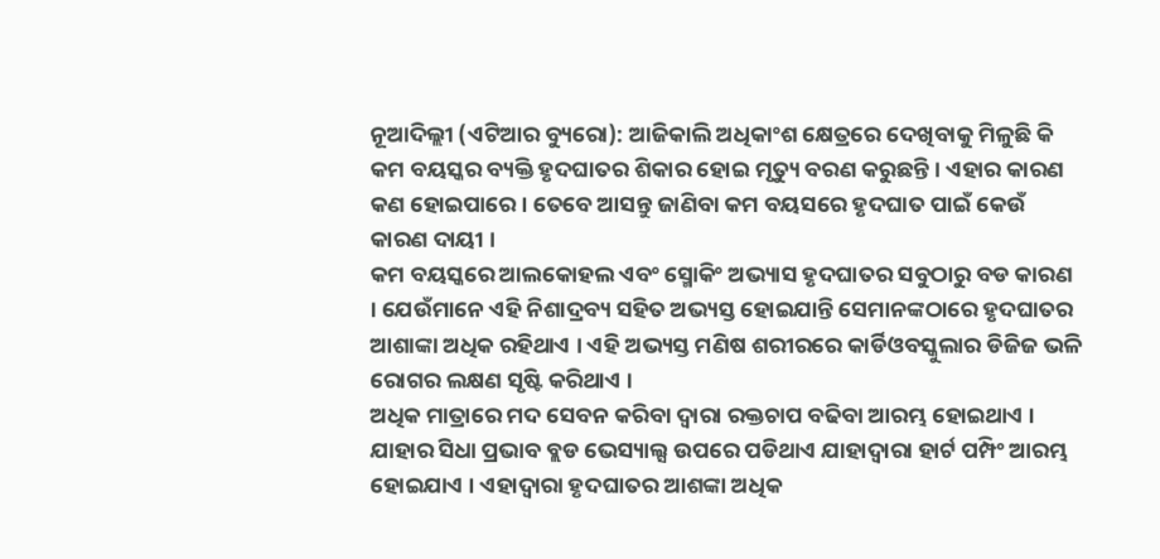ନୂଆଦିଲ୍ଲୀ (ଏଟିଆର ବ୍ୟୁରୋ): ଆଜିକାଲି ଅଧିକାଂଶ କ୍ଷେତ୍ରରେ ଦେଖିବାକୁ ମିଳୁଛି କି କମ ବୟସ୍କର ବ୍ୟକ୍ତି ହୃଦଘାତର ଶିକାର ହୋଇ ମୃତ୍ୟୁ ବରଣ କରୁଛନ୍ତି । ଏହାର କାରଣ କଣ ହୋଇପାରେ । ତେବେ ଆସନ୍ତୁ ଜାଣିବା କମ ବୟସରେ ହୃଦଘାତ ପାଇଁ କେଉଁ କାରଣ ଦାୟୀ ।
କମ ବୟସ୍କରେ ଆଲକୋହଲ ଏବଂ ସ୍ମୋକିଂ ଅଭ୍ୟାସ ହୃଦଘାତର ସବୁଠାରୁ ବଡ କାରଣ । ଯେଉଁମାନେ ଏହି ନିଶାଦ୍ରବ୍ୟ ସହିତ ଅଭ୍ୟସ୍ତ ହୋଇଯାନ୍ତି ସେମାନଙ୍କଠାରେ ହୃଦଘାତର ଆଶାଙ୍କା ଅଧିକ ରହିଥାଏ । ଏହି ଅଭ୍ୟସ୍ତ ମଣିଷ ଶରୀରରେ କାର୍ଡିଓବସ୍କୁଲାର ଡିଜିଜ ଭଳି ରୋଗର ଲକ୍ଷଣ ସୃଷ୍ଟି କରିଥାଏ ।
ଅଧିକ ମାତ୍ରାରେ ମଦ ସେବନ କରିବା ଦ୍ୱାରା ରକ୍ତଚାପ ବଢିବା ଆରମ୍ଭ ହୋଇଥାଏ । ଯାହାର ସିଧା ପ୍ରଭାବ ବ୍ଲଡ ଭେସ୍ୟାଲ୍ସ ଉପରେ ପଡିଥାଏ ଯାହାଦ୍ୱାରା ହାର୍ଟ ପମ୍ପିଂ ଆରମ୍ଭ ହୋଇଯାଏ । ଏହାଦ୍ୱାରା ହୃଦଘାତର ଆଶଙ୍କା ଅଧିକ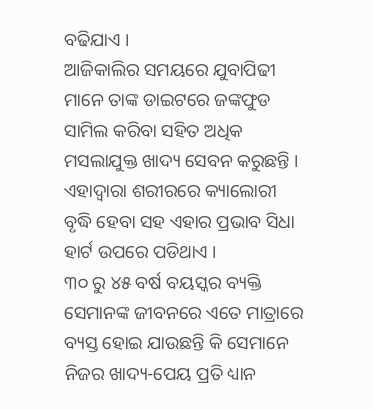ବଢିଯାଏ ।
ଆଜିକାଲିର ସମୟରେ ଯୁବାପିଢୀ ମାନେ ତାଙ୍କ ଡାଇଟରେ ଜଙ୍କଫୁଡ ସାମିଲ କରିବା ସହିତ ଅଧିକ ମସଲାଯୁକ୍ତ ଖାଦ୍ୟ ସେବନ କରୁଛନ୍ତି । ଏହାଦ୍ୱାରା ଶରୀରରେ କ୍ୟାଲୋରୀ ବୃଦ୍ଧି ହେବା ସହ ଏହାର ପ୍ରଭାବ ସିଧା ହାର୍ଟ ଉପରେ ପଡିଥାଏ ।
୩୦ ରୁ ୪୫ ବର୍ଷ ବୟସ୍କର ବ୍ୟକ୍ତି ସେମାନଙ୍କ ଜୀବନରେ ଏତେ ମାତ୍ରାରେ ବ୍ୟସ୍ତ ହୋଇ ଯାଉଛନ୍ତି କି ସେମାନେ ନିଜର ଖାଦ୍ୟ-ପେୟ ପ୍ରତି ଧ୍ୟାନ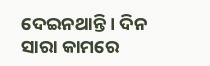ଦେଇନଥାନ୍ତି । ଦିନ ସାରା କାମରେ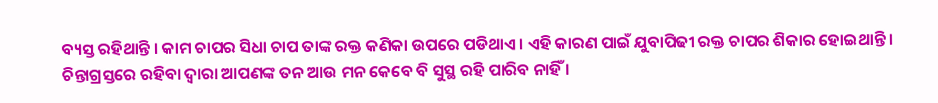ବ୍ୟସ୍ତ ରହିଥାନ୍ତି । କାମ ଚାପର ସିଧା ଚାପ ତାଙ୍କ ରକ୍ତ କଣିକା ଉପରେ ପଡିଥାଏ । ଏହି କାରଣ ପାଇଁ ଯୁବାପିଢୀ ରକ୍ତ ଚାପର ଶିକାର ହୋଇଥାନ୍ତି ।
ଚିନ୍ତାଗ୍ରସ୍ତରେ ରହିବା ଦ୍ୱାରା ଆପଣଙ୍କ ତନ ଆଉ ମନ କେବେ ବି ସୁସ୍ଥ ରହି ପାରିବ ନାହିଁ ।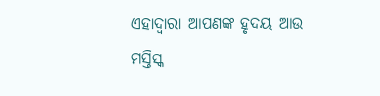ଏହାଦ୍ୱାରା ଆପଣଙ୍କ ହୃଦୟ ଆଉ ମସ୍ତିସ୍କ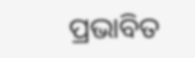ପ୍ରଭାବିତ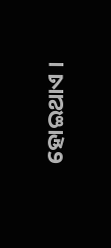ହୋଇଥାଏ ।